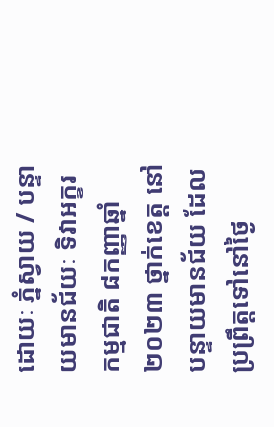ដោយៈ ភ្នំស្វាយ / បន្ទាយមានជ័យៈ ទិវាអក្ខរកម្មជាតិ ៨កញ្ញាឆ្នាំ២០២៣ ថ្នាក់ខេត្ត នៅបន្ទាយមានជ័យ ដែលប្រព្រឹត្តទៅនៅថ្ងៃ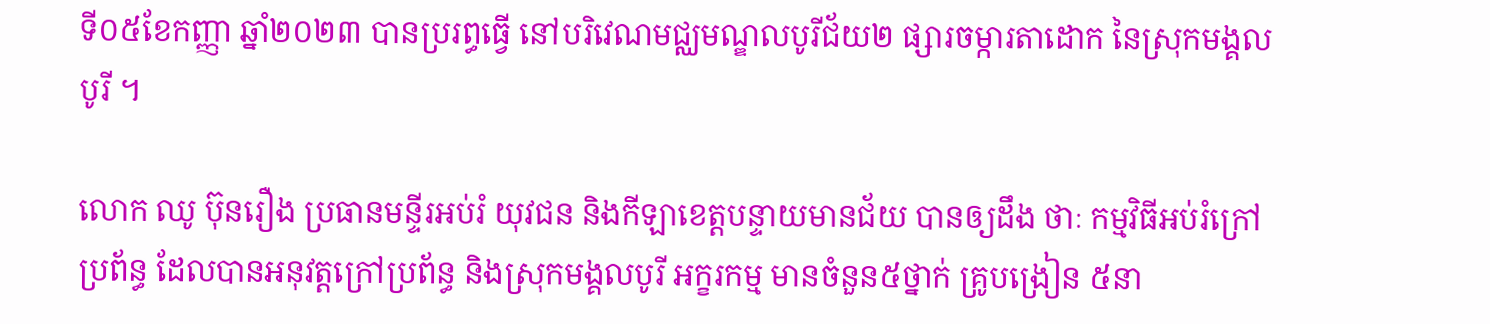ទី០៥ខែកញ្ញា ឆ្នាំ២០២៣ បានប្ររព្ធធ្វើ នៅបរិវេណមជ្ឈមណ្ឌលបូរីជ័យ២ ផ្សារចម្ការតាដោក នៃស្រុកមង្គលបូរី ។

លោក ឈូ ប៊ុនរឿង ប្រធានមន្ទីរអប់រំ យុវជន និងកីឡាខេត្តបន្ទាយមានជ័យ បានឲ្យដឹង ថាៈ កម្មវិធីអប់រំក្រៅប្រព័ន្ធ ដែលបានអនុវត្តក្រៅប្រព័ន្ធ និងស្រុកមង្គលបូរី អក្ខរកម្ម មានចំនួន៥ថ្នាក់ គ្រូបង្រៀន ៥នា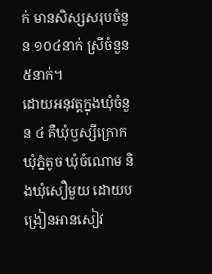ក់ មានសិស្សសរុបចំនួន ១០៤នាក់ ស្រីចំនួន ៥នាក់។
ដោយអនុវត្តក្នុងឃុំចំនួន ៤ គឺឃុំឫស្សីក្រោក ឃុំភ្នំតូច ឃុំចំណោម និងឃុំសឿមួយ ដោយបង្រៀនអានសៀវ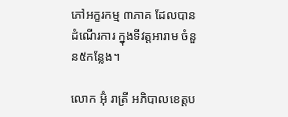ភៅអក្ខរកម្ម ៣ភាគ ដែលបានដំណើរការ ក្នុងទីវត្តអារាម ចំនួន៥កន្លែង។

លោក អ៊ុំ រាត្រី អភិបាលខេត្តប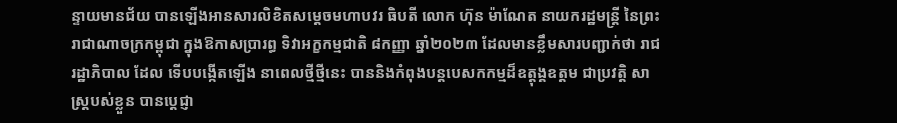ន្ទាយមានជ័យ បានឡើងអានសារលិខិតសម្ដេចមហាបវរ ធិបតី លោក ហ៊ុន ម៉ាណែត នាយករដ្ឋមន្ត្រី នៃព្រះរាជាណាចក្រកម្ពុជា ក្នុងឱកាសប្រារព្ធ ទិវាអក្ខកម្មជាតិ ៨កញ្ញា ឆ្នាំ២០២៣ ដែលមានខ្លឹមសារបញ្ជាក់ថា រាជរដ្ឋាភិបាល ដែល ទើបបង្កើតឡើង នាពេលថ្មីថ្មីនេះ បាននិងកំពុងបន្តបេសកកម្មដ៏ឧត្ដុង្គឧត្ដម ជាប្រវត្តិ សាស្ត្របស់ខ្លួន បានប្ដេជ្ញា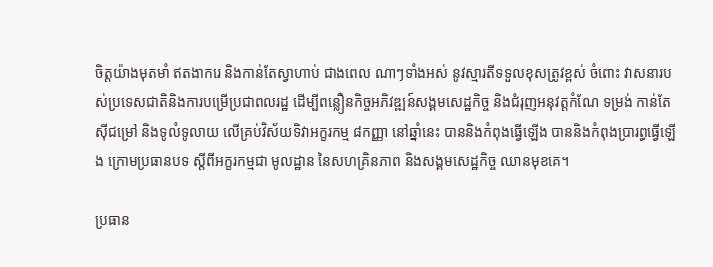ចិត្តយ៉ាងមុតមាំ ឥតងាករេ និងកាន់តែស្វាហាប់ ជាងពេល ណាៗទាំងអស់ នូវស្មារតីទទួលខុសត្រូវខ្ពស់ ចំពោះ វាសនារបស់ប្រទេសជាតិនិងការបម្រើប្រជាពលរដ្ឋ ដើម្បីពន្លឿនកិច្ចអភិវឌ្ឍន៍សង្គមសេដ្ឋកិច្ច និងជំរុញអនុវត្តកំណែ ទម្រង់ កាន់តែស៊ីជម្រៅ និងទូលំទូលាយ លើគ្រប់វិស័យទិវាអក្ខរកម្ម ៨កញ្ញា នៅឆ្នាំនេះ បាននិងកំពុងធ្វើឡើង បាននិងកំពុងប្រារព្ធធ្វើឡើង ក្រោមប្រធានបទ ស្ដីពីអក្ខរកម្មជា មូលដ្ឋាន នៃសហគ្រិនភាព និងសង្គមសេដ្ឋកិច្ច ឈានមុខគេ។

ប្រធាន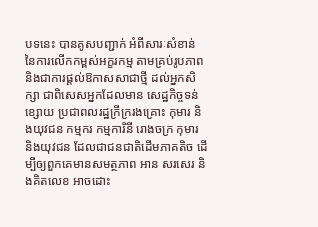បទនេះ បានគូសបញ្ជាក់ អំពីសារៈសំខាន់ នៃការលើកកម្ពស់អក្ខរកម្ម តាមគ្រប់រូបភាព និងជាការផ្ដល់ឱកាសសាជាថ្មី ដល់អ្នកសិក្សា ជាពិសេសអ្នកដែលមាន សេដ្ឋកិច្ចទន់ខ្សោយ ប្រជាពលរដ្ឋក្រីក្ររងគ្រោះ កុមារ និងយុវជន កម្មករ កម្មការិនី រោងចក្រ កុមារ និងយុវជន ដែលជាជនជាតិដើមភាគតិច ដើម្បីឲ្យពួកគេមានសមត្ថភាព អាន សរសេរ និងគិតលេខ អាចដោះ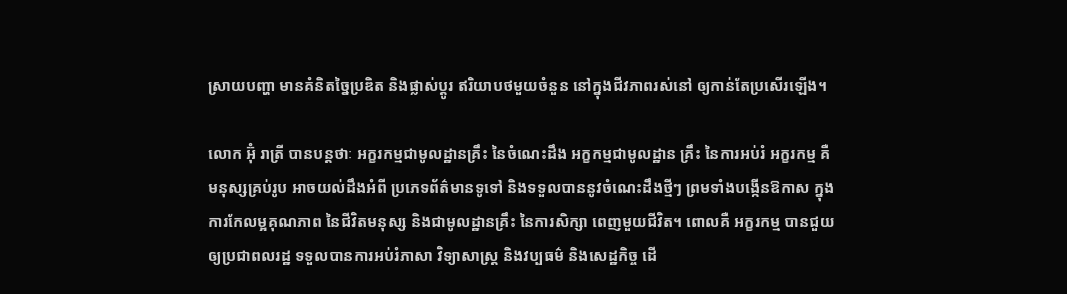ស្រាយបញ្ហា មានគំនិតច្នៃប្រឌិត និងផ្លាស់ប្តូរ ឥរិយាបថមួយចំនួន នៅក្នុងជីវភាពរស់នៅ ឲ្យកាន់តែប្រសេីរឡើង។

លោក អ៊ុំ រាត្រី បានបន្តថាៈ អក្ខរកម្មជាមូលដ្ឋានគ្រឹះ នៃចំណេះដឹង អក្ខកម្មជាមូលដ្ឋាន គ្រឹះ នៃការអប់រំ អក្ខរកម្ម គឺមនុស្សគ្រប់រូប អាចយល់ដឹងអំពី ប្រភេទព័ត៌មានទូទៅ និងទទួលបាននូវចំណេះដឹងថ្មីៗ ព្រមទាំងបង្កើនឱកាស ក្នុងការកែលម្អគុណភាព នៃជីវិតមនុស្ស និងជាមូលដ្ឋានគ្រឹះ នៃការសិក្សា ពេញមួយជីវិត។ ពោលគឺ អក្ខរកម្ម បានជួយឲ្យប្រជាពលរដ្ឋ ទទួលបានការអប់រំភាសា វិទ្យាសាស្ត្រ និងវប្បធម៌ និងសេដ្ឋកិច្ច ដើ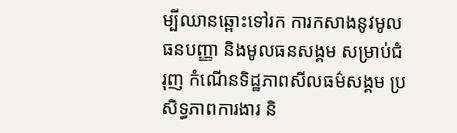ម្បីឈានឆ្ពោះទៅរក ការកសាងនូវមូលធនបញ្ញា និងមូលធនសង្គម សម្រាប់ជំរុញ កំណើនទិដ្ឋភាពសីលធម៌សង្គម ប្រសិទ្ធភាពការងារ និ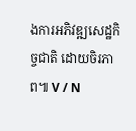ងការអភិវឌ្ឍសេដ្ឋកិច្ចជាតិ ដោយចិរភាព៕ V / N